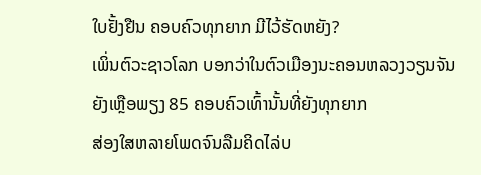ໃບຢັ້ງຢືນ ຄອບຄົວທຸກຍາກ ມີໄວ້ຮັດຫຍັງ?
ເພິ່ນຕົວະຊາວໂລກ ບອກວ່າໃນຕົວເມືອງນະຄອນຫລວງວຽນຈັນ
ຍັງເຫຼືອພຽງ 85 ຄອບຄົວເທົ້ານັ້ນທີ່ຍັງທຸກຍາກ
ສ່ອງໃສຫລາຍໂພດຈົນລືມຄິດໄລ່ບ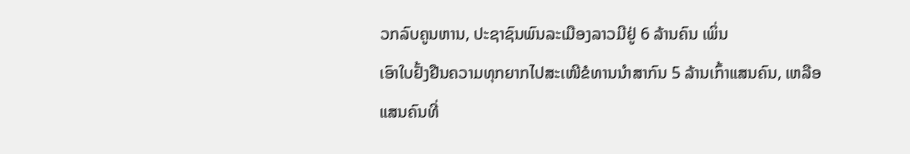ວກລົບຄູນຫານ, ປະຊາຊົນພົນລະເມືອງລາວມີຢູ່ 6 ລ້ານຄົນ ເພິ່ນ
ເອົາໃບຢັ້ງຢືນຄວາມທຸກຍາກໄປສະເໜີຂໍທານນຳສາກົນ 5 ລ້ານເກົ້າແສນຄົນ, ເຫລືອ ແສນຄົນທີ່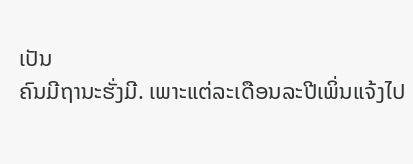ເປັນ
ຄົນມີຖານະຮັ່ງມີ. ເພາະແຕ່ລະເດືອນລະປີເພິ່ນແຈ້ງໄປ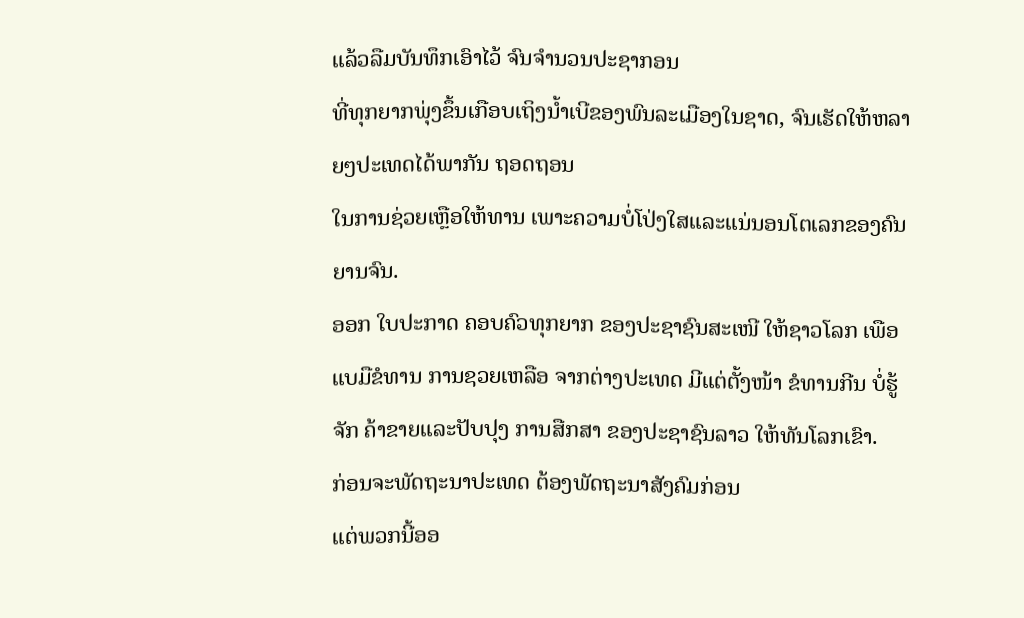ແລ້ວລືມບັນທຶກເອົາໄວ້ ຈົນຈຳນວນປະຊາກອນ
ທີ່ທຸກຍາກພຸ່ງຂຶ້ນເກືອບເຖິງນ້ຳເບີຂອງພົນລະເມືອງໃນຊາດ, ຈົນເຮັດໃຫ້ຫລາຍໆປະເທດໄດ້ພາກັນ ຖອດຖອນ
ໃນການຊ່ວຍເຫຼືອໃຫ້ທານ ເພາະຄວາມບໍ່ໂປ່ງໃສແລະແນ່ນອນໂຕເລກຂອງຄົນຍານຈົນ.
ອອກ ໃບປະກາດ ຄອບຄົວທຸກຍາກ ຂອງປະຊາຊົນສະເໜີ ໃຫ້ຊາວໂລກ ເພືອແບມືຂໍທານ ການຊວຍເຫລືອ ຈາກຕ່າງປະເທດ ມີແຕ່ຕັ້ງໜ້າ ຂໍທານກີນ ບໍ່ຮູ້ຈັກ ຄ້າຂາຍແລະປັບປຸງ ການສືກສາ ຂອງປະຊາຊົນລາວ ໃຫ້ທັນໂລກເຂົາ.
ກ່ອນຈະພັດຖະນາປະເທດ ຕ້ອງພັດຖະນາສັງຄົມກ່ອນ
ແຕ່ພວກນີ້ອອ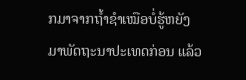ກມາຈາກຖ້ຳຊຳເໝືອບໍ່ຮູ້ຫຍັງ
ມາພັດຖະນາປະເທດກ່ອນ ແລ້ວ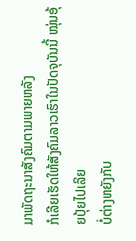ມາພັດຖະນາສັງຄົມຕາມພາຍຫລັງ
ກໍເລີຍເຮັດໃຫ້ສັງຄົມລາວເຮົາໃນປັດຈຸບັນນີ້ ໝຸ່ນອຸ້ຍປຸ້ຍໄປເລິຍ
ບໍ່ຕ່າງຫຍັງກັບ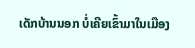ເດັກບ້ານນອກ ບໍ່ເຄີຍເຂົ້າມາໃນເມືອງ